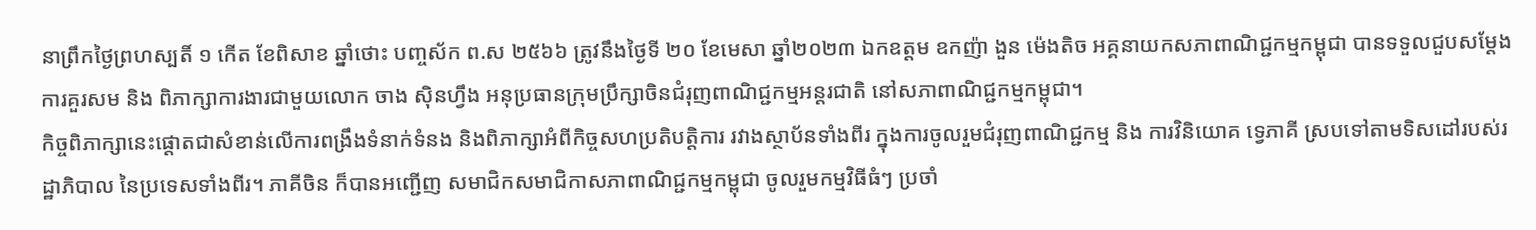នាព្រឹកថ្ងៃព្រហស្បតិ៍ ១ កើត ខែពិសាខ ឆ្នាំថោះ បញ្ចស័ក ព.ស ២៥៦៦ ត្រូវនឹងថ្ងៃទី ២០ ខែមេសា ឆ្នាំ២០២៣ ឯកឧត្តម ឧកញ៉ា ងួន ម៉េងតិច អគ្គនាយកសភាពាណិជ្ជកម្មកម្ពុជា បានទទួលជួបសម្តែងការគួរសម និង ពិភាក្សាការងារជាមួយលោក ចាង ស៊ិនហ្វឹង អនុប្រធានក្រុមប្រឹក្សាចិនជំរុញពាណិជ្ជកម្មអន្តរជាតិ នៅសភាពាណិជ្ជកម្មកម្ពុជា។
កិច្ចពិភាក្សានេះផ្តោតជាសំខាន់លើការពង្រឹងទំនាក់ទំនង និងពិភាក្សាអំពីកិច្ចសហប្រតិបត្តិការ រវាងស្ថាប័នទាំងពីរ ក្នុងការចូលរួមជំរុញពាណិជ្ជកម្ម និង ការវិនិយោគ ទ្វេភាគី ស្របទៅតាមទិសដៅរបស់រដ្ឋាភិបាល នៃប្រទេសទាំងពីរ។ ភាគីចិន ក៏បានអញ្ជើញ សមាជិកសមាជិកាសភាពាណិជ្ជកម្មកម្ពុជា ចូលរួមកម្មវិធីធំៗ ប្រចាំ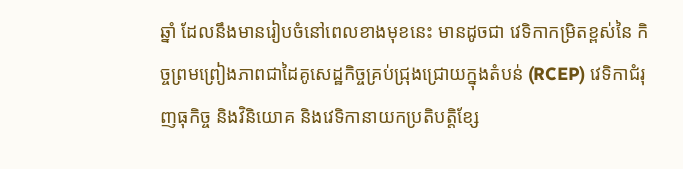ឆ្នាំ ដែលនឹងមានរៀបចំនៅពេលខាងមុខនេះ មានដូចជា វេទិកាកម្រិតខ្ពស់នៃ កិច្ចព្រមព្រៀងភាពជាដៃគូសេដ្ឋកិច្ចគ្រប់ជ្រុងជ្រោយក្នុងតំបន់ (RCEP) វេទិកាជំរុញធុកិច្ច និងវិនិយោគ និងវេទិកានាយកប្រតិបត្តិខ្សែ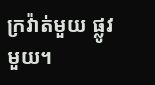ក្រវ៉ាត់មួយ ផ្លូវមួយ។